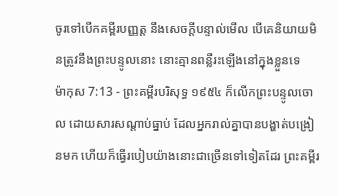ចូរទៅបើកគម្ពីរបញ្ញត្ត នឹងសេចក្ដីបន្ទាល់មើល បើគេនិយាយមិនត្រូវនឹងព្រះបន្ទូលនោះ នោះគ្មានពន្លឺរះឡើងនៅក្នុងខ្លួនទេ
ម៉ាកុស 7:13 - ព្រះគម្ពីរបរិសុទ្ធ ១៩៥៤ ក៏លើកព្រះបន្ទូលចោល ដោយសារសណ្តាប់ធ្នាប់ ដែលអ្នករាល់គ្នាបានបង្ហាត់បង្រៀនមក ហើយក៏ធ្វើរបៀបយ៉ាងនោះជាច្រើនទៅទៀតដែរ ព្រះគម្ពីរ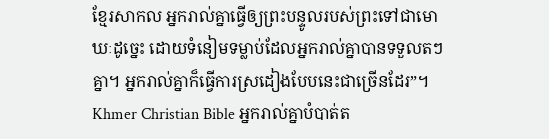ខ្មែរសាកល អ្នករាល់គ្នាធ្វើឲ្យព្រះបន្ទូលរបស់ព្រះទៅជាមោឃៈដូច្នេះ ដោយទំនៀមទម្លាប់ដែលអ្នករាល់គ្នាបានទទួលតៗគ្នា។ អ្នករាល់គ្នាក៏ធ្វើការស្រដៀងបែបនេះជាច្រើនដែរ”។ Khmer Christian Bible អ្នករាល់គ្នាបំបាត់ត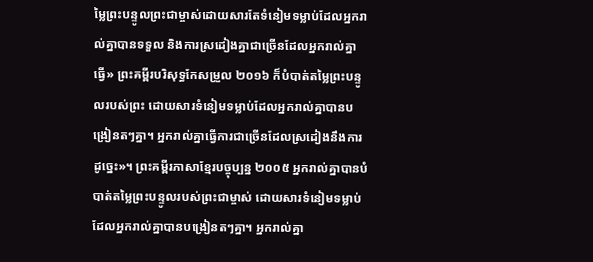ម្លៃព្រះបន្ទូលព្រះជាម្ចាស់ដោយសារតែទំនៀមទម្លាប់ដែលអ្នករាល់គ្នាបានទទួល និងការស្រដៀងគ្នាជាច្រើនដែលអ្នករាល់គ្នាធ្វើ» ព្រះគម្ពីរបរិសុទ្ធកែសម្រួល ២០១៦ ក៏បំបាត់តម្លៃព្រះបន្ទូលរបស់ព្រះ ដោយសារទំនៀមទម្លាប់ដែលអ្នករាល់គ្នាបានបង្រៀនតៗគ្នា។ អ្នករាល់គ្នាធ្វើការជាច្រើនដែលស្រដៀងនឹងការដូច្នេះ»។ ព្រះគម្ពីរភាសាខ្មែរបច្ចុប្បន្ន ២០០៥ អ្នករាល់គ្នាបានបំបាត់តម្លៃព្រះបន្ទូលរបស់ព្រះជាម្ចាស់ ដោយសារទំនៀមទម្លាប់ដែលអ្នករាល់គ្នាបានបង្រៀនតៗគ្នា។ អ្នករាល់គ្នា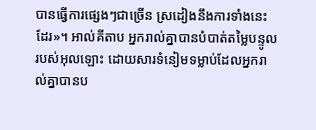បានធ្វើការផ្សេងៗជាច្រើន ស្រដៀងនឹងការទាំងនេះដែរ»។ អាល់គីតាប អ្នករាល់គ្នាបានបំបាត់តម្លៃបន្ទូលរបស់អុលឡោះ ដោយសារទំនៀមទម្លាប់ដែលអ្នករាល់គ្នាបានប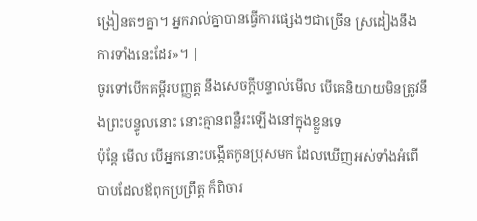ង្រៀនតៗគ្នា។ អ្នករាល់គ្នាបានធ្វើការផ្សេងៗជាច្រើន ស្រដៀងនឹងការទាំងនេះដែរ»។ |
ចូរទៅបើកគម្ពីរបញ្ញត្ត នឹងសេចក្ដីបន្ទាល់មើល បើគេនិយាយមិនត្រូវនឹងព្រះបន្ទូលនោះ នោះគ្មានពន្លឺរះឡើងនៅក្នុងខ្លួនទេ
ប៉ុន្តែ មើល បើអ្នកនោះបង្កើតកូនប្រុសមក ដែលឃើញអស់ទាំងអំពើបាបដែលឪពុកប្រព្រឹត្ត ក៏ពិចារ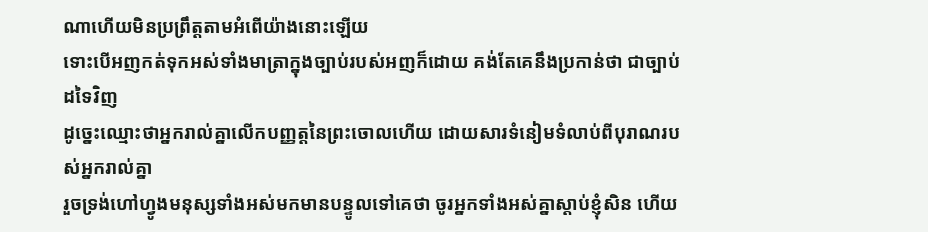ណាហើយមិនប្រព្រឹត្តតាមអំពើយ៉ាងនោះឡើយ
ទោះបើអញកត់ទុកអស់ទាំងមាត្រាក្នុងច្បាប់របស់អញក៏ដោយ គង់តែគេនឹងប្រកាន់ថា ជាច្បាប់ដទៃវិញ
ដូច្នេះឈ្មោះថាអ្នករាល់គ្នាលើកបញ្ញត្តនៃព្រះចោលហើយ ដោយសារទំនៀមទំលាប់ពីបុរាណរបស់អ្នករាល់គ្នា
រួចទ្រង់ហៅហ្វូងមនុស្សទាំងអស់មកមានបន្ទូលទៅគេថា ចូរអ្នកទាំងអស់គ្នាស្តាប់ខ្ញុំសិន ហើយ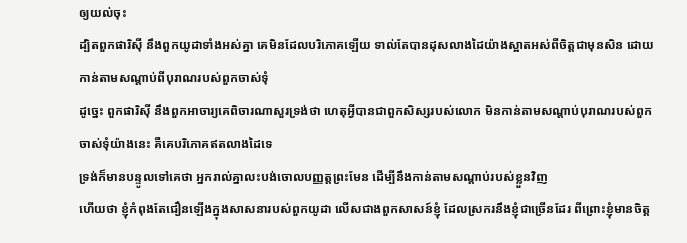ឲ្យយល់ចុះ
ដ្បិតពួកផារិស៊ី នឹងពួកយូដាទាំងអស់គ្នា គេមិនដែលបរិភោគឡើយ ទាល់តែបានដុសលាងដៃយ៉ាងស្អាតអស់ពីចិត្តជាមុនសិន ដោយកាន់តាមសណ្តាប់ពីបុរាណរបស់ពួកចាស់ទុំ
ដូច្នេះ ពួកផារិស៊ី នឹងពួកអាចារ្យគេពិចារណាសួរទ្រង់ថា ហេតុអ្វីបានជាពួកសិស្សរបស់លោក មិនកាន់តាមសណ្តាប់បុរាណរបស់ពួកចាស់ទុំយ៉ាងនេះ គឺគេបរិភោគឥតលាងដៃទេ
ទ្រង់ក៏មានបន្ទូលទៅគេថា អ្នករាល់គ្នាលះបង់ចោលបញ្ញត្តព្រះមែន ដើម្បីនឹងកាន់តាមសណ្តាប់របស់ខ្លួនវិញ
ហើយថា ខ្ញុំកំពុងតែជឿនឡើងក្នុងសាសនារបស់ពួកយូដា លើសជាងពួកសាសន៍ខ្ញុំ ដែលស្រករនឹងខ្ញុំជាច្រើនដែរ ពីព្រោះខ្ញុំមានចិត្ត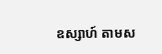ឧស្សាហ៍ តាមស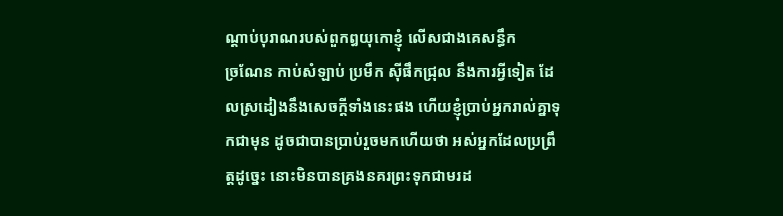ណ្តាប់បុរាណរបស់ពួកឰយុកោខ្ញុំ លើសជាងគេសន្ធឹក
ច្រណែន កាប់សំឡាប់ ប្រមឹក ស៊ីផឹកជ្រុល នឹងការអ្វីទៀត ដែលស្រដៀងនឹងសេចក្ដីទាំងនេះផង ហើយខ្ញុំប្រាប់អ្នករាល់គ្នាទុកជាមុន ដូចជាបានប្រាប់រួចមកហើយថា អស់អ្នកដែលប្រព្រឹត្តដូច្នេះ នោះមិនបានគ្រងនគរព្រះទុកជាមរដ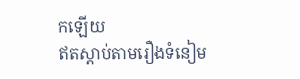កឡើយ
ឥតស្តាប់តាមរឿងទំនៀម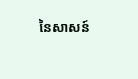នៃសាសន៍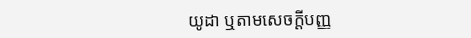យូដា ឬតាមសេចក្ដីបញ្ញ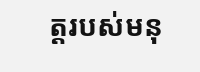ត្តរបស់មនុ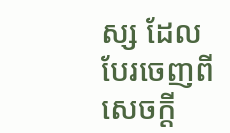ស្ស ដែលបែរចេញពីសេចក្ដី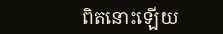ពិតនោះឡើយ